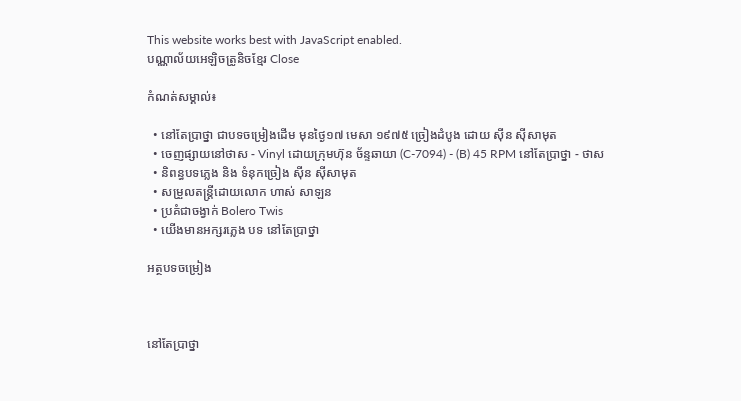This website works best with JavaScript enabled.
បណ្ណាល័យអេឡិចត្រូនិចខ្មែរ Close

កំណត់សម្គាល់៖

  • នៅតែប្រាថ្នា ជាបទចម្រៀងដើម មុនថ្ងៃ១៧ មេសា ១៩៧៥ ច្រៀងដំបូង ដោយ ស៊ីន ស៊ីសាមុត
  • ចេញផ្សាយនៅថាស - Vinyl ដោយក្រុមហ៊ុន ច័ន្ទឆាយា (C-7094) - (B) 45 RPM នៅតែប្រាថ្នា - ថាស
  • និពន្ធបទភ្លេង និង ទំនុកច្រៀង ស៊ីន ស៊ីសាមុត
  • សម្រួលតន្ត្រីដោយលោក ហាស់ សាឡន
  • ប្រគំជាចង្វាក់ Bolero Twis
  • យើងមានអក្សរភ្លេង បទ នៅតែប្រាថ្នា

អត្ថបទចម្រៀង



នៅតែប្រាថ្នា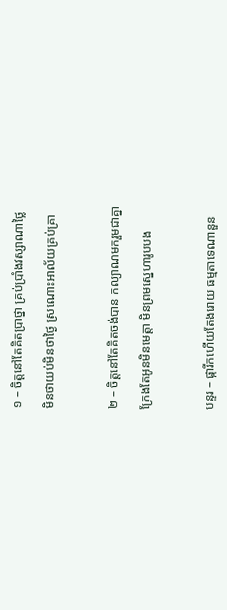១ – ចិត្តនៅតែគិតប្រាថ្នា គ្រប់ប្រាំងវស្សាណាថ្លៃ

មិនថាយប់មិនថាថ្ងៃ ស្រណោះអាល័យគ្រប់គ្រា



២ – ចិត្តនៅតែគិតចង់បាន កល្យាណមករួមជាគ្នា

ក្រែងតែអូនមិនមេត្តា មិនព្រមស្នេហារូបបង



បន្ទរ – ផ្ការីកហើយតែងរោយ ធម្មតាទេណានួន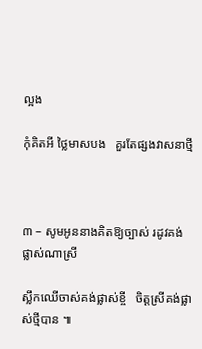ល្អង

កុំគិតអី ថ្លៃមាសបង   គួរតែផ្សងវាសនាថ្មី



៣ – សូមអូននាងគិតឱ្យច្បាស់ រដូវគង់ផ្លាស់ណាស្រី

ស្លឹកឈើចាស់គង់ផ្លាស់ខ្ចី   ចិត្តស្រីគង់ផ្លាស់ថ្មីបាន ៕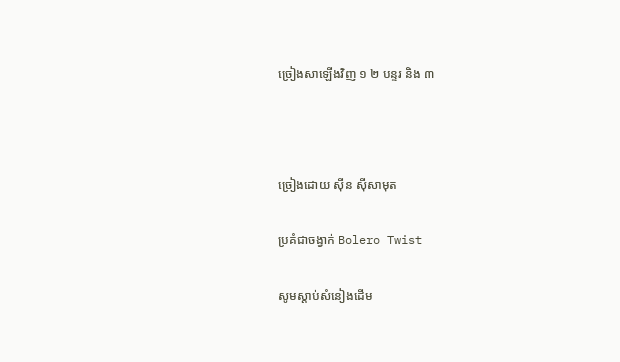ច្រៀងសាឡើងវិញ ១ ២ បន្ទរ និង ៣



ច្រៀងដោយ ស៊ីន ស៊ីសាមុត

ប្រគំជាចង្វាក់ Bolero Twist

សូមស្ដាប់សំនៀងដើម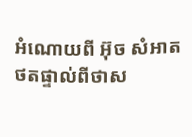អំណោយពី អ៊ុច សំអាត ថតផ្ទាល់ពីថាស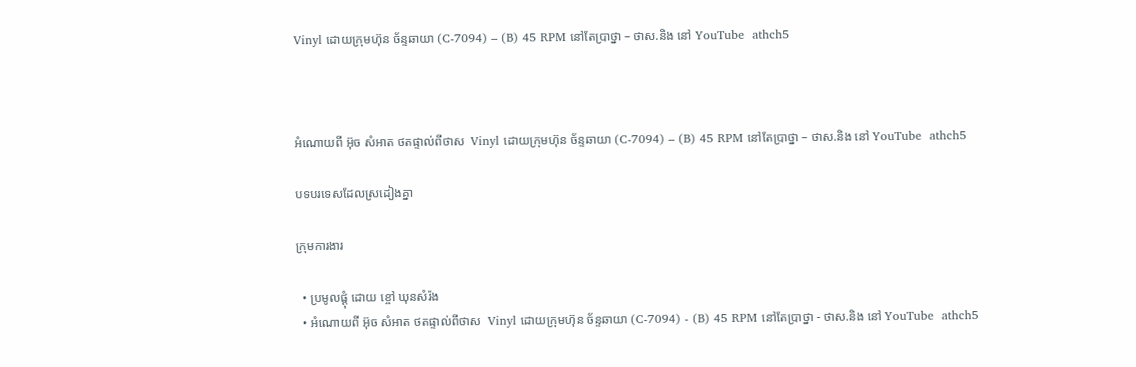Vinyl ដោយក្រុមហ៊ុន ច័ន្ទឆាយា (C-7094) – (B) 45 RPM នៅតែប្រាថ្នា – ថាស.និង នៅ YouTube  athch5



អំណោយពី អ៊ុច សំអាត ថតផ្ទាល់ពីថាស  Vinyl ដោយក្រុមហ៊ុន ច័ន្ទឆាយា (C-7094) – (B) 45 RPM នៅតែប្រាថ្នា – ថាស.និង នៅ YouTube  athch5

បទបរទេសដែលស្រដៀងគ្នា

ក្រុមការងារ

  • ប្រមូលផ្ដុំ ដោយ ខ្ចៅ ឃុនសំរ៉ង
  • អំណោយពី អ៊ុច សំអាត ថតផ្ទាល់ពីថាស  Vinyl ដោយក្រុមហ៊ុន ច័ន្ទឆាយា (C-7094) - (B) 45 RPM នៅតែប្រាថ្នា - ថាស.និង នៅ YouTube  athch5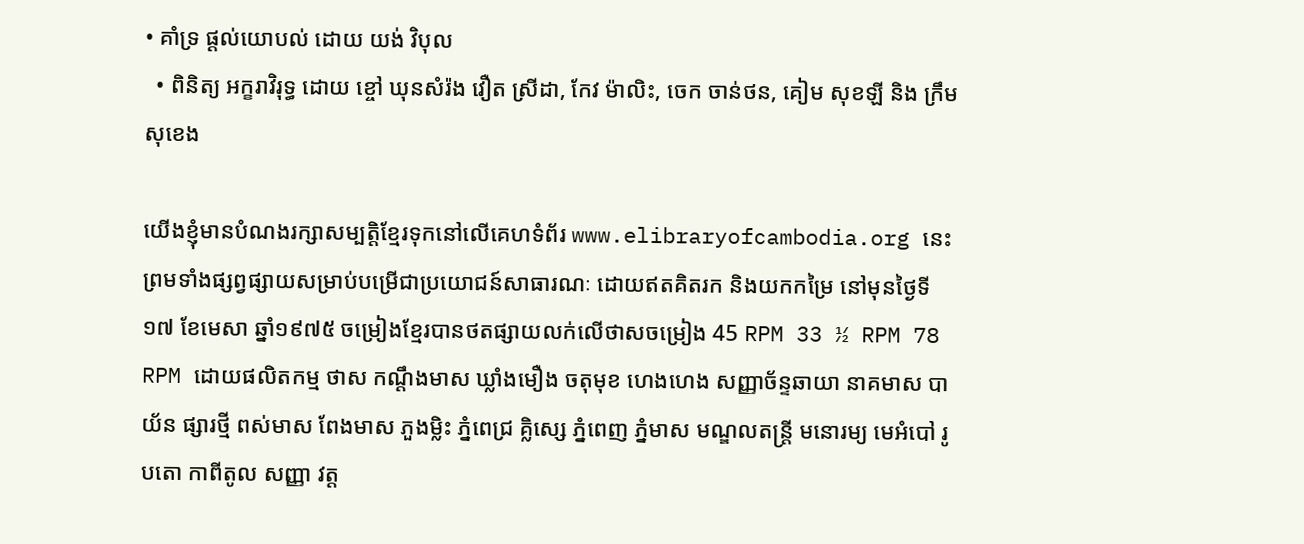• គាំទ្រ ផ្ដល់យោបល់ ដោយ យង់ វិបុល
  • ពិនិត្យ អក្ខរាវិរុទ្ធ ដោយ ខ្ចៅ ឃុនសំរ៉ង វឿត ស្រីដា, កែវ ម៉ាលិះ, ចេក ចាន់ថន, គៀម សុខឡី និង ក្រឹម សុខេង

យើងខ្ញុំមានបំណងរក្សាសម្បត្តិខ្មែរទុកនៅលើគេហទំព័រ www.elibraryofcambodia.org នេះ ព្រមទាំងផ្សព្វផ្សាយសម្រាប់បម្រើជាប្រយោជន៍សាធារណៈ ដោយឥតគិតរក និងយកកម្រៃ នៅមុនថ្ងៃទី១៧ ខែមេសា ឆ្នាំ១៩៧៥ ចម្រៀងខ្មែរបានថតផ្សាយលក់លើថាសចម្រៀង 45 RPM 33 ½ RPM 78 RPM ដោយផលិតកម្ម ថាស កណ្ដឹងមាស ឃ្លាំងមឿង ចតុមុខ ហេងហេង សញ្ញាច័ន្ទឆាយា នាគមាស បាយ័ន ផ្សារថ្មី ពស់មាស ពែងមាស ភួងម្លិះ ភ្នំពេជ្រ គ្លិស្សេ ភ្នំពេញ ភ្នំមាស មណ្ឌលតន្រ្តី មនោរម្យ មេអំបៅ រូបតោ កាពីតូល សញ្ញា វត្ត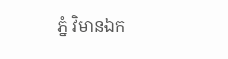ភ្នំ វិមានឯក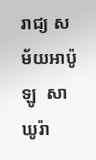រាជ្យ សម័យអាប៉ូឡូ  សាឃូរ៉ា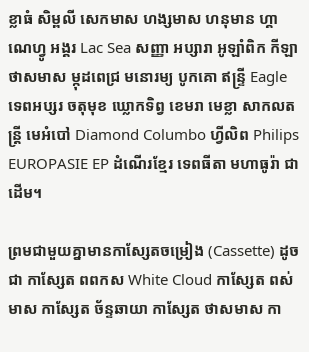ខ្លាធំ សិម្ពលី សេកមាស ហង្សមាស ហនុមាន ហ្គាណេហ្វូ អង្គរ Lac Sea សញ្ញា អប្សារា អូឡាំពិក កីឡា ថាសមាស ម្កុដពេជ្រ មនោរម្យ បូកគោ ឥន្ទ្រី Eagle ទេពអប្សរ ចតុមុខ ឃ្លោកទិព្វ ខេមរា មេខ្លា សាកលតន្ត្រី មេអំបៅ Diamond Columbo ហ្វីលិព Philips EUROPASIE EP ដំណើរខ្មែរ ទេពធីតា មហាធូរ៉ា ជាដើម។

ព្រមជាមួយគ្នាមានកាសែ្សតចម្រៀង (Cassette) ដូចជា កាស្សែត ពពកស White Cloud កាស្សែត ពស់មាស កាស្សែត ច័ន្ទឆាយា កាស្សែត ថាសមាស កា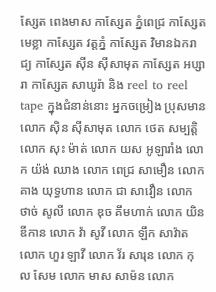ស្សែត ពេងមាស កាស្សែត ភ្នំពេជ្រ កាស្សែត មេខ្លា កាស្សែត វត្តភ្នំ កាស្សែត វិមានឯករាជ្យ កាស្សែត ស៊ីន ស៊ីសាមុត កាស្សែត អប្សារា កាស្សែត សាឃូរ៉ា និង reel to reel tape ក្នុងជំនាន់នោះ អ្នកចម្រៀង ប្រុសមានលោក ស៊ិន ស៊ីសាមុត លោក ថេត សម្បត្តិ លោក សុះ ម៉ាត់ លោក យស អូឡារាំង លោក យ៉ង់ ឈាង លោក ពេជ្រ សាមឿន លោក គាង យុទ្ធហាន លោក ជា សាវឿន លោក ថាច់ សូលី លោក ឌុច គឹមហាក់ លោក យិន ឌីកាន លោក វ៉ា សូវី លោក ឡឹក សាវ៉ាត លោក ហួរ ឡាវី លោក វ័រ សារុន លោក កុល សែម លោក មាស សាម៉ន លោក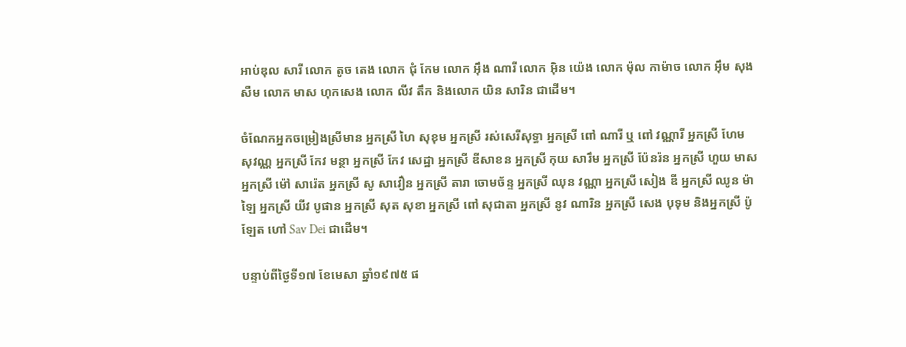អាប់ឌុល សារី លោក តូច តេង លោក ជុំ កែម លោក អ៊ឹង ណារី លោក អ៊ិន យ៉េង លោក ម៉ុល កាម៉ាច លោក អ៊ឹម សុងសឺម លោក មាស ហុកសេង លោក លីវ តឹក និងលោក យិន សារិន ជាដើម។

ចំណែកអ្នកចម្រៀងស្រីមាន អ្នកស្រី ហៃ សុខុម អ្នកស្រី រស់សេរីសុទ្ធា អ្នកស្រី ពៅ ណារី ឬ ពៅ វណ្ណារី អ្នកស្រី ហែម សុវណ្ណ អ្នកស្រី កែវ មន្ថា អ្នកស្រី កែវ សេដ្ឋា អ្នកស្រី ឌីសាខន អ្នកស្រី កុយ សារឹម អ្នកស្រី ប៉ែនរ៉ន អ្នកស្រី ហួយ មាស អ្នកស្រី ម៉ៅ សារ៉េត អ្នកស្រី សូ សាវឿន អ្នកស្រី តារា ចោមច័ន្ទ អ្នកស្រី ឈុន វណ្ណា អ្នកស្រី សៀង ឌី អ្នកស្រី ឈូន ម៉ាឡៃ អ្នកស្រី យីវ បូផាន អ្នកស្រី សុត សុខា អ្នកស្រី ពៅ សុជាតា អ្នកស្រី នូវ ណារិន អ្នកស្រី សេង បុទុម និងអ្នកស្រី ប៉ូឡែត ហៅ Sav Dei ជាដើម។

បន្ទាប់ពីថ្ងៃទី១៧ ខែមេសា ឆ្នាំ១៩៧៥ ផ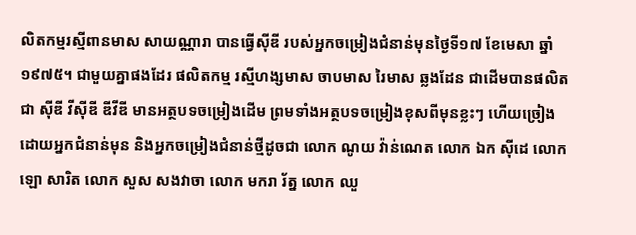លិតកម្មរស្មីពានមាស សាយណ្ណារា បានធ្វើស៊ីឌី របស់អ្នកចម្រៀងជំនាន់មុនថ្ងៃទី១៧ ខែមេសា ឆ្នាំ១៩៧៥។ ជាមួយគ្នាផងដែរ ផលិតកម្ម រស្មីហង្សមាស ចាបមាស រៃមាស ឆ្លងដែន ជាដើមបានផលិតជា ស៊ីឌី វីស៊ីឌី ឌីវីឌី មានអត្ថបទចម្រៀងដើម ព្រមទាំងអត្ថបទចម្រៀងខុសពីមុនខ្លះៗ ហើយច្រៀងដោយអ្នកជំនាន់មុន និងអ្នកចម្រៀងជំនាន់ថ្មីដូចជា លោក ណូយ វ៉ាន់ណេត លោក ឯក ស៊ីដេ លោក ឡោ សារិត លោក សួស សងវាចា លោក មករា រ័ត្ន លោក ឈួ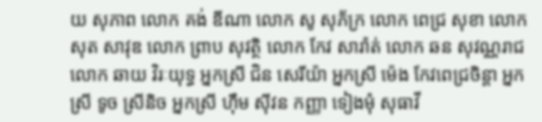យ សុភាព លោក គង់ ឌីណា លោក សូ សុភ័ក្រ លោក ពេជ្រ សុខា លោក សុត សាវុឌ លោក ព្រាប សុវត្ថិ លោក កែវ សារ៉ាត់ លោក ឆន សុវណ្ណរាជ លោក ឆាយ វិរៈយុទ្ធ អ្នកស្រី ជិន សេរីយ៉ា អ្នកស្រី ម៉េង កែវពេជ្រចិន្តា អ្នកស្រី ទូច ស្រីនិច អ្នកស្រី ហ៊ឹម ស៊ីវន កញ្ញា ទៀងមុំ សុធាវី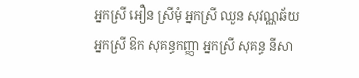អ្នកស្រី អឿន ស្រីមុំ អ្នកស្រី ឈួន សុវណ្ណឆ័យ អ្នកស្រី ឱក សុគន្ធកញ្ញា អ្នកស្រី សុគន្ធ នីសា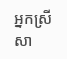អ្នកស្រី សា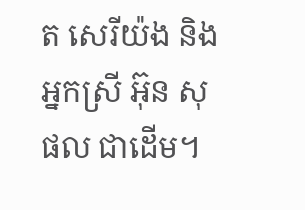ត សេរីយ៉ង និងអ្នកស្រី អ៊ុន សុផល ជាដើម។